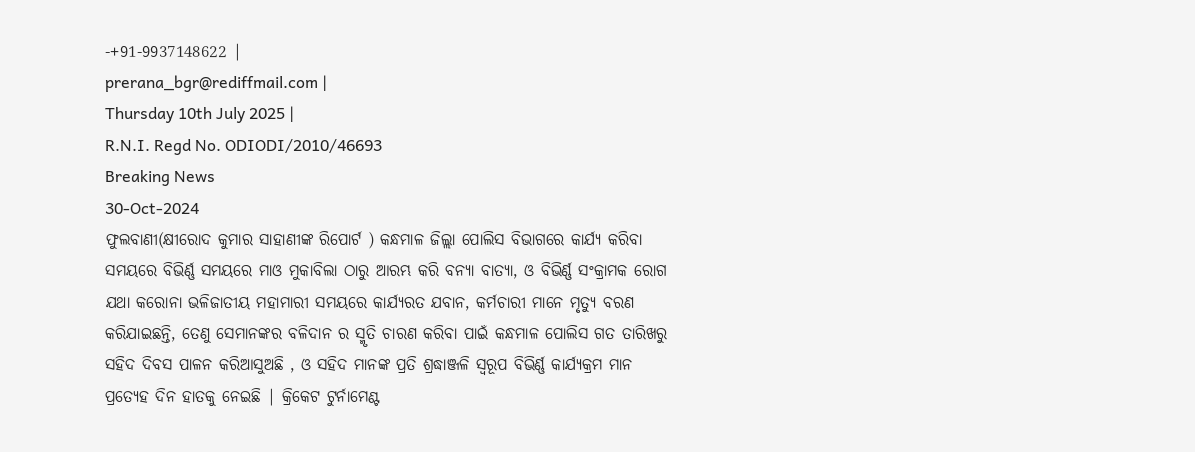-+91-9937148622 |
prerana_bgr@rediffmail.com |
Thursday 10th July 2025 |
R.N.I. Regd No. ODIODI/2010/46693
Breaking News
30-Oct-2024
ଫୁଲବାଣୀ(କ୍ଷୀରୋଦ କୁମାର ସାହାଣୀଙ୍କ ରିପୋର୍ଟ ) କନ୍ଧମାଳ ଜିଲ୍ଲା ପୋଲିସ ବିଭାଗରେ କାର୍ଯ୍ୟ କରିବା ସମୟରେ ବିଭିର୍ଣ୍ଣ ସମୟରେ ମାଓ ମୁକାବିଲା ଠାରୁ ଆରମ୍ଭ କରି ବନ୍ୟା ବାତ୍ୟା, ଓ ବିଭିର୍ଣ୍ଣ ସଂକ୍ରାମକ ରୋଗ ଯଥା କରୋନା ଭଳିଜାତୀୟ ମହାମାରୀ ସମୟରେ କାର୍ଯ୍ୟରତ ଯବାନ, କର୍ମଚାରୀ ମାନେ ମୃତ୍ୟୁ ବରଣ କରିଯାଇଛନ୍ତି, ତେଣୁ ସେମାନଙ୍କର ବଳିଦାନ ର ସ୍ମୃତି ଚାରଣ କରିବା ପାଇଁ କନ୍ଧମାଳ ପୋଲିସ ଗତ ତାରିଖରୁ ସହିଦ ଦିବସ ପାଳନ କରିଆସୁଅଛି , ଓ ସହିଦ ମାନଙ୍କ ପ୍ରତି ଶ୍ରଦ୍ଧାଞ୍ଜଳି ସ୍ୱରୂପ ବିଭିର୍ଣ୍ଣ କାର୍ଯ୍ୟକ୍ରମ ମାନ ପ୍ରତ୍ୟେହ ଦିନ ହାତକୁ ନେଇଛି | କ୍ରିକେଟ ଟୁର୍ନାମେଣ୍ଟ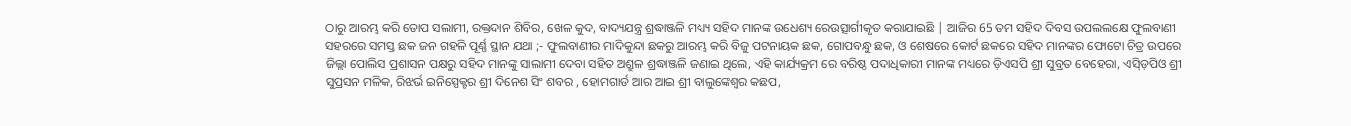ଠାରୁ ଆରମ୍ଭ କରି ତୋପ ସଲାମୀ, ରକ୍ତଦାନ ଶିବିର, ଖେଳ କୁଦ, ବାଦ୍ୟଯନ୍ତ୍ର ଶ୍ରଦ୍ଧାଞ୍ଜଳି ମଧ୍ୟ୍ୟ ସହିଦ ମାନଙ୍କ ଉଧେଶ୍ୟ ରେଉତ୍ସାର୍ଗୀକୃତ କରାଯାଇଛି | ଆଜିର 65 ତମ ସହିଦ ଦିବସ ଉପଲଲକ୍ଷେ ଫୁଲବାଣୀ ସହରରେ ସମସ୍ତ ଛକ ଜନ ଗହଳି ପୂର୍ଣ୍ଣ ସ୍ଥାନ ଯଥା ;- ଫୁଲବାଣୀର ମାଦିକୁନ୍ଦା ଛକରୁ ଆରମ୍ଭ କରି ବିଜୁ ପଟନାୟକ ଛକ, ଗୋପବନ୍ଧୁ ଛକ, ଓ ଶେଷରେ କୋର୍ଟ ଛକରେ ସହିଦ ମାନଙ୍କର ଫୋଟୋ ଚିତ୍ର ଉପରେ ଜିଲ୍ଲା ପୋଲିସ ପ୍ରଶାସନ ପକ୍ଷରୁ ସହିଦ ମାନଙ୍କୁ ସାଲାମୀ ଦେବା ସହିତ ଅଶ୍ରୁଳ ଶ୍ରଦ୍ଧାଞ୍ଜଳି ଜଣାଇ ଥିଲେ, ଏହି କାର୍ଯ୍ୟକ୍ରମ ରେ ବରିଷ୍ଠ ପଦାଧିକାରୀ ମାନଙ୍କ ମଧ୍ୟରେ ଡ଼ିଏସପି ଶ୍ରୀ ସୁବ୍ରତ ବେହେରା, ଏସ୍ଡ଼ିପିଓ ଶ୍ରୀ ସୁପ୍ରସନ ମଳିକ, ରିଝର୍ଭ ଇନିସ୍ପେକ୍ଟର ଶ୍ରୀ ଦିନେଶ ସିଂ ଶବର , ହୋମଗାର୍ଡ ଆର ଆଇ ଶ୍ରୀ ବାଲୁଙ୍କେଶ୍ୱର କଛପ,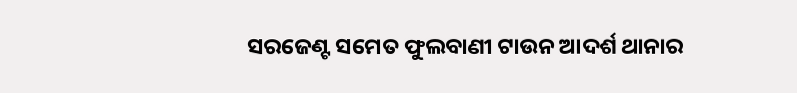ସରଜେଣ୍ଟ ସମେତ ଫୁଲବାଣୀ ଟାଉନ ଆଦର୍ଶ ଥାନାର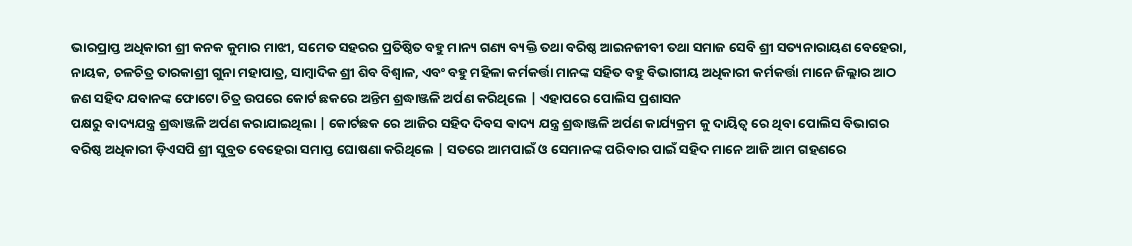ଭାରପ୍ରାପ୍ତ ଅଧିକାରୀ ଶ୍ରୀ କନକ କୁମାର ମାଝୀ, ସମେତ ସହରର ପ୍ରତିଷ୍ଠିତ ବହୁ ମାନ୍ୟ ଗଣ୍ୟ ବ୍ୟକ୍ତି ତଥା ବରିଷ୍ଠ ଆଇନଜୀବୀ ତଥା ସମାଜ ସେବି ଶ୍ରୀ ସତ୍ୟନାରାୟଣ ବେହେରା, ନାୟକ, ଚଳଚିତ୍ର ତାରକାଶ୍ରୀ ଗୁନା ମହାପାତ୍ର, ସାମ୍ବାଦିକ ଶ୍ରୀ ଶିବ ବିଶ୍ୱାଳ, ଏବଂ ବହୁ ମହିଳା କର୍ମକର୍ତ୍ତା ମାନଙ୍କ ସହିତ ବହୁ ବିଭାଗୀୟ ଅଧିକାରୀ କର୍ମକର୍ତ୍ତା ମାନେ ଜିଲ୍ଲାର ଆଠ ଜଣ ସହିଦ ଯବାନଙ୍କ ଫୋଟୋ ଚିତ୍ର ଉପରେ କୋର୍ଟ ଛକରେ ଅନ୍ତିମ ଶ୍ରଦ୍ଧାଞ୍ଜଳି ଅର୍ପଣ କରିଥିଲେ | ଏହାପରେ ପୋଲିସ ପ୍ରଶାସନ
ପକ୍ଷରୁ ବାଦ୍ୟଯନ୍ତ୍ର ଶ୍ରଦ୍ଧାଞ୍ଜଳି ଅର୍ପଣ କରାଯାଇଥିଲା | କୋର୍ଟଛକ ରେ ଆଜିର ସହିଦ ଦିବସ ଵାଦ୍ୟ ଯନ୍ତ୍ର ଶ୍ରଦ୍ଧାଞ୍ଜଳି ଅର୍ପଣ କାର୍ଯ୍ୟକ୍ରମ କୁ ଦାୟିତ୍ୱ ରେ ଥିବା ପୋଲିସ ବିଭାଗର ବରିଷ୍ଠ ଅଧିକାରୀ ଡ଼ିଏସପି ଶ୍ରୀ ସୁବ୍ରତ ବେହେରା ସମାପ୍ତ ଘୋଷଣା କରିଥିଲେ | ସତରେ ଆମପାଇଁ ଓ ସେମାନଙ୍କ ପରିବାର ପାଇଁ ସହିଦ ମାନେ ଆଜି ଆମ ଗହଣରେ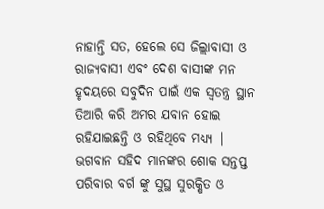ନାହାନ୍ତି ସତ, ହେଲେ ସେ ଜିଲ୍ଲାବାସୀ ଓ ରାଜ୍ୟବାସୀ ଏବଂ ଦେଶ ବାସୀଙ୍କ ମନ ହୃଦୟରେ ସବୁଦିନ ପାଇଁ ଏକ ସ୍ୱତନ୍ତ୍ର ସ୍ଥାନ ତିଆରି କରି ଅମର ଯବାନ ହୋଇ ରହିଯାଇଛନ୍ତି ଓ ରହିଥିବେ ମଧ୍ୟ୍ୟ | ଭଗବାନ ସହିଦ ମାନଙ୍କର ଶୋକ ସନ୍ତପ୍ତ ପରିବାର ବର୍ଗ ଙ୍କୁ ସୁସ୍ଥ ସୁରକ୍ଷିତ ଓ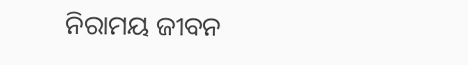ନିରାମୟ ଜୀବନ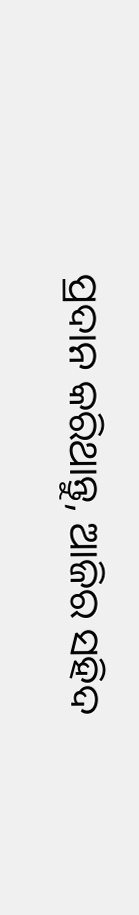ପ୍ରଦାନ କରିଥାନ୍ତୁ, ଆଜିର ସହିଦ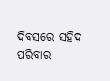ଦିବସରେ ସହିଦ ପରିବାର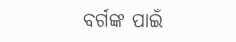ବର୍ଗଙ୍କ ପାଇଁ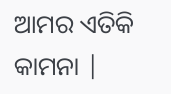ଆମର ଏତିକି କାମନା |